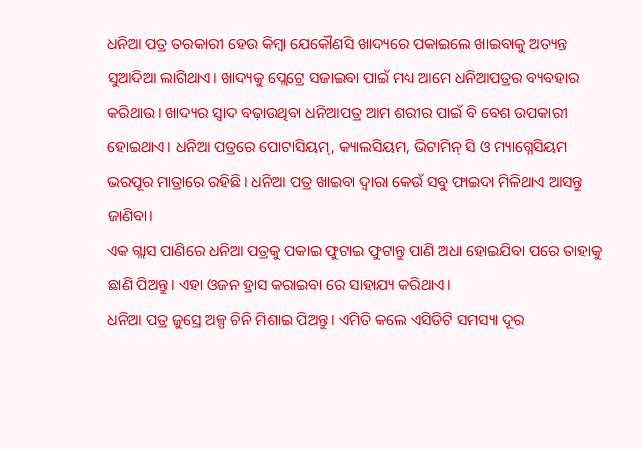ଧନିଆ ପତ୍ର ତରକାରୀ ହେଉ କିମ୍ବା ଯେକୌଣସି ଖାଦ୍ୟରେ ପକାଇଲେ ଖାଇବାକୁ ଅତ୍ୟନ୍ତ ସୁଆଦିଆ ଲାଗିଥାଏ। ଖାଦ୍ୟକୁ ପ୍ଲେଟ୍ରେ ସଜାଇବା ପାଇଁ ମଧ୍ୟ ଆମେ ଧନିଆପତ୍ରର ବ୍ୟବହାର କରିଥାଉ। ଖାଦ୍ୟର ସ୍ୱାଦ ବଢ଼ାଉଥିବା ଧନିଆପତ୍ର ଆମ ଶରୀର ପାଇଁ ବି ବେଶ ଉପକାରୀ ହୋଇଥାଏ। ଧନିଆ ପତ୍ରରେ ପୋଟାସିୟମ୍, କ୍ୟାଲସିୟମ, ଭିଟାମିନ୍ ସି ଓ ମ୍ୟାଗ୍ନେସିୟମ ଭରପୂର ମାତ୍ରାରେ ରହିଛି। ଧନିଆ ପତ୍ର ଖାଇବା ଦ୍ୱାରା କେଉଁ ସବୁ ଫାଇଦା ମିଳିଥାଏ ଆସନ୍ତୁ ଜାଣିବା।
ଏକ ଗ୍ଲାସ ପାଣିରେ ଧନିଆ ପତ୍ରକୁ ପକାଇ ଫୁଟାଇ ଫୁଟାନ୍ତୁ ପାଣି ଅଧା ହୋଇଯିବା ପରେ ତାହାକୁ ଛାଣି ପିଅନ୍ତୁ। ଏହା ଓଜନ ହ୍ରାସ କରାଇବା ରେ ସାହାଯ୍ୟ କରିଥାଏ।
ଧନିଆ ପତ୍ର ଜୁସ୍ରେ ଅଳ୍ପ ଚିନି ମିଶାଇ ପିଅନ୍ତୁ। ଏମିତି କଲେ ଏସିଡିଟି ସମସ୍ୟା ଦୂର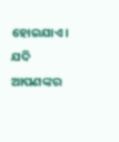ହୋଇଯାଏ।
ଯଦି ଆପଣଙ୍କର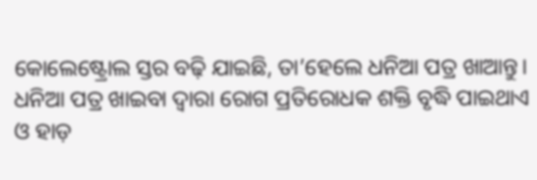କୋଲେଷ୍ଟ୍ରୋଲ ସ୍ତର ବଢ଼ି ଯାଇଛି, ତା’ହେଲେ ଧନିଆ ପତ୍ର ଖାଆନ୍ତୁ।
ଧନିଆ ପତ୍ର ଖାଇବା ଦ୍ୱାରା ରୋଗ ପ୍ରତିରୋଧକ ଶକ୍ତି ବୃଦ୍ଧି ପାଇଥାଏ ଓ ହାଡ଼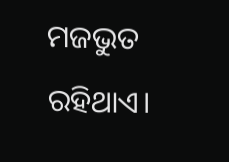ମଜଭୁତ ରହିଥାଏ।